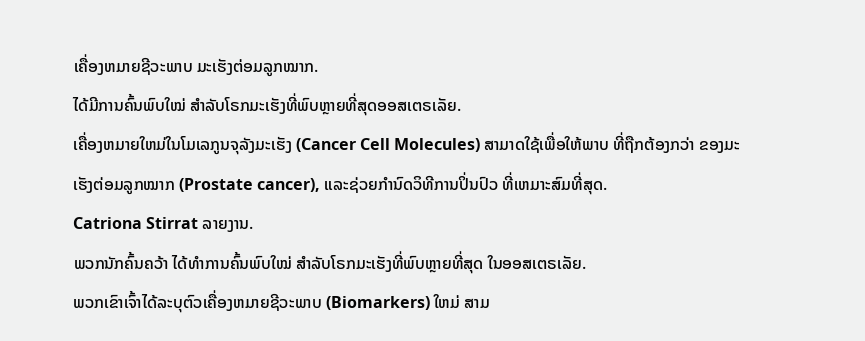ເຄື່ອງຫມາຍຊີວະພາບ ມະເຮັງຕ່ອມລູກໝາກ.
ໄດ້ມີການຄົ້ນພົບໃໝ່ ສໍາລັບໂຣກມະເຮັງທີ່ພົບຫຼາຍທີ່ສຸດອອສເຕຣເລັຍ.
ເຄື່ອງຫມາຍໃຫມ່ໃນໂມເລກູນຈຸລັງມະເຮັງ (Cancer Cell Molecules) ສາມາດໃຊ້ເພື່ອໃຫ້ພາບ ທີ່ຖືກຕ້ອງກວ່າ ຂອງມະເຮັງຕ່ອມລູກໝາກ (Prostate cancer), ແລະຊ່ວຍກໍານົດວິທີການປິ່ນປົວ ທີ່ເຫມາະສົມທີ່ສຸດ.
Catriona Stirrat ລາຍງານ.
ພວກນັກຄົ້ນຄວ້າ ໄດ້ທຳການຄົ້ນພົບໃໝ່ ສໍາລັບໂຣກມະເຮັງທີ່ພົບຫຼາຍທີ່ສຸດ ໃນອອສເຕຣເລັຍ.
ພວກເຂົາເຈົ້າໄດ້ລະບຸຕົວເຄື່ອງຫມາຍຊີວະພາບ (Biomarkers) ໃຫມ່ ສາມ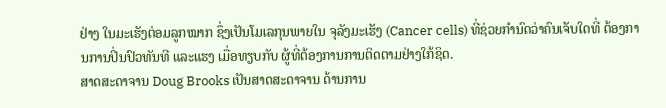ຢ່າງ ໃນມະເຮັງຕ່ອມລູກໝາກ ຊຶ່ງເປັນໂມເລກຸນພາຍໃນ ຈຸລັງມະເຮັງ (Cancer cells) ທີ່ຊ່ວຍກໍານົດວ່າຄົນເຈັບໃດທີ່ ຕ້ອງການການປິ່ນປົວທັນທີ ແລະແຮງ ເມື່ອທຽບກັບ ຜູ້ທີ່ຕ້ອງການການຕິດຕາມຢ່າງໃກ້ຊິດ.
ສາດສະດາຈານ Doug Brooks ເປັນສາດສະດາຈານ ດ້ານການ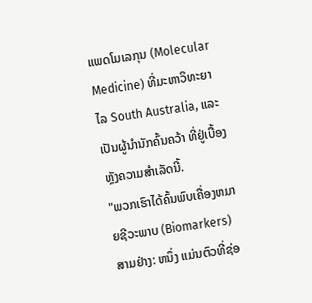ແພດໂມເລກຸນ (Molecular Medicine) ທີ່ມະຫາວິທະຍາໄລ South Australia, ແລະເປັນຜູ້ນຳນັກຄົ້ນຄວ້າ ທີ່ຢູ່ເບື້ອງຫຼັງຄວາມສໍາເລັດນີ້.
"ພວກເຮົາໄດ້ຄົ້ນພົບເຄື່ອງຫມາຍຊີວະພາບ (Biomarkers) ສາມຢ່າງ: ຫນຶ່ງ ແມ່ນຕົວທີ່ຊ່ອ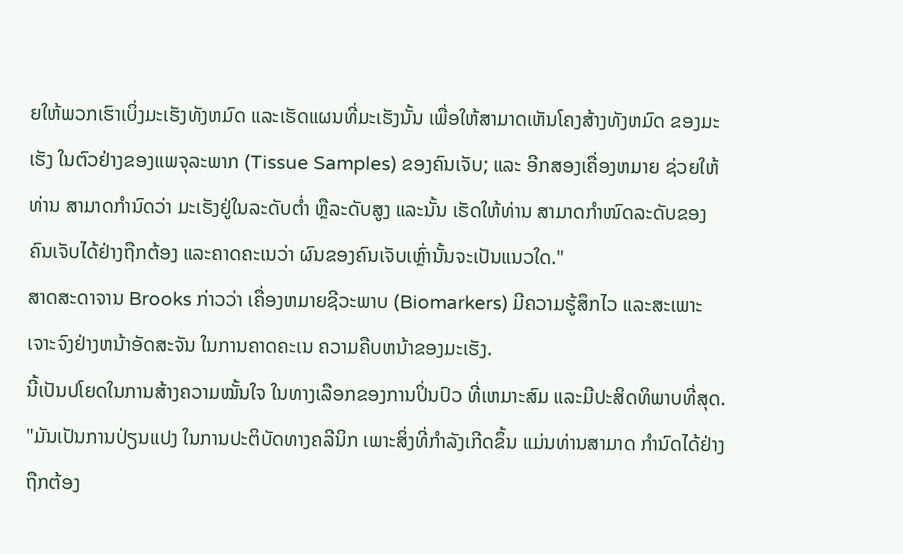ຍໃຫ້ພວກເຮົາເບິ່ງມະເຮັງທັງຫມົດ ແລະເຮັດແຜນທີ່ມະເຮັງນັ້ນ ເພື່ອໃຫ້ສາມາດເຫັນໂຄງສ້າງທັງຫມົດ ຂອງມະເຮັງ ໃນຕົວຢ່າງຂອງແພຈຸລະພາກ (Tissue Samples) ຂອງຄົນເຈັບ; ແລະ ອີກສອງເຄື່ອງຫມາຍ ຊ່ວຍໃຫ້ທ່ານ ສາມາດກໍານົດວ່າ ມະເຮັງຢູ່ໃນລະດັບຕໍ່າ ຫຼືລະດັບສູງ ແລະນັ້ນ ເຮັດໃຫ້ທ່ານ ສາມາດກຳໜົດລະດັບຂອງ ຄົນເຈັບໄດ້ຢ່າງຖືກຕ້ອງ ແລະຄາດຄະເນວ່າ ຜົນຂອງຄົນເຈັບເຫຼົ່ານັ້ນຈະເປັນແນວໃດ."
ສາດສະດາຈານ Brooks ກ່າວວ່າ ເຄື່ອງຫມາຍຊີວະພາບ (Biomarkers) ມີຄວາມຮູ້ສຶກໄວ ແລະສະເພາະເຈາະຈົງຢ່າງຫນ້າອັດສະຈັນ ໃນການຄາດຄະເນ ຄວາມຄືບຫນ້າຂອງມະເຮັງ.
ນີ້ເປັນປໂຍດໃນການສ້າງຄວາມໝັ້ນໃຈ ໃນທາງເລືອກຂອງການປິ່ນປົວ ທີ່ເຫມາະສົມ ແລະມີປະສິດທິພາບທີ່ສຸດ.
"ມັນເປັນການປ່ຽນແປງ ໃນການປະຕິບັດທາງຄລີນິກ ເພາະສິ່ງທີ່ກໍາລັງເກີດຂຶ້ນ ແມ່ນທ່ານສາມາດ ກໍານົດໄດ້ຢ່າງຖືກຕ້ອງ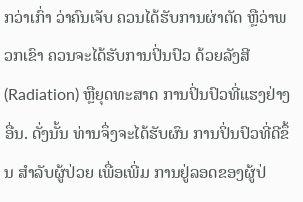ກວ່າເກົ່າ ວ່າຄົນເຈັບ ຄວນໄດ້ຮັບການຜ່າຕັດ ຫຼືວ່າພວກເຂົາ ຄວນຈະໄດ້ຮັບການປິ່ນປົວ ດ້ວຍລັງສີ (Radiation) ຫຼືຍຸດທະສາດ ການປິ່ນປົວທີ່ແຮງຢ່າງອື່ນ. ດັ່ງນັ້ນ ທ່ານຈຶ່ງຈະໄດ້ຮັບຜົນ ການປິ່ນປົວທີ່ດີຂຶ້ນ ສໍາລັບຜູ້ປ່ວຍ ເພື່ອເພີ່ມ ການຢູ່ລອດຂອງຜູ້ປ່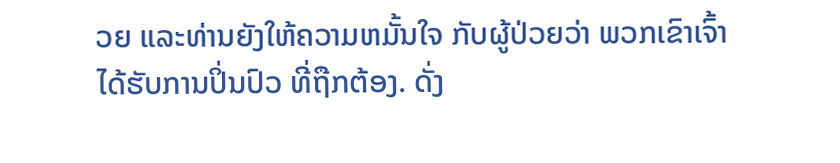ວຍ ແລະທ່ານຍັງໃຫ້ຄວາມຫມັ້ນໃຈ ກັບຜູ້ປ່ວຍວ່າ ພວກເຂົາເຈົ້າ ໄດ້ຮັບການປິ່ນປົວ ທີ່ຖືກຕ້ອງ. ດັ່ງ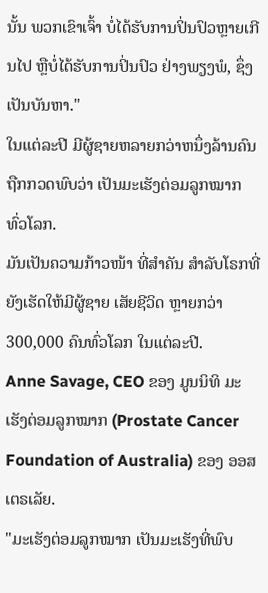ນັ້ນ ພວກເຂົາເຈົ້າ ບໍ່ໄດ້ຮັບການປິ່ນປົວຫຼາຍເກີນໄປ ຫຼືບໍ່ໄດ້ຮັບການປິ່ນປົວ ຢ່າງພຽງພໍ, ຊຶ່ງເປັນບັນຫາ."
ໃນແຕ່ລະປີ ມີຜູ້ຊາຍຫລາຍກວ່າຫນຶ່ງລ້ານຄົນ ຖືກກວດພົບວ່າ ເປັນມະເຮັງຕ່ອມລູກໝາກ ທົ່ວໂລກ.
ມັນເປັນຄວາມກ້າວໜ້າ ທີ່ສໍາຄັນ ສໍາລັບໂຣກທີ່ຍັງເຮັດໃຫ້ມີຜູ້ຊາຍ ເສັຍຊີວິດ ຫຼາຍກວ່າ 300,000 ຄົນທົ່ວໂລກ ໃນແຕ່ລະປີ.
Anne Savage, CEO ຂອງ ມູນນິທິ ມະເຮັງຕ່ອມລູກໝາກ (Prostate Cancer Foundation of Australia) ຂອງ ອອສເຕຣເລັຍ.
"ມະເຮັງຕ່ອມລູກໝາກ ເປັນມະເຮັງທີ່ພົບ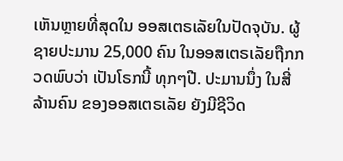ເຫັນຫຼາຍທີ່ສຸດໃນ ອອສເຕຣເລັຍໃນປັດຈຸບັນ. ຜູ້ຊາຍປະມານ 25,000 ຄົນ ໃນອອສເຕຣເລັຍຖືກກວດພົບວ່າ ເປັນໂຣກນີ້ ທຸກໆປີ. ປະມານນຶ່ງ ໃນສີ່ ລ້ານຄົນ ຂອງອອສເຕຣເລັຍ ຍັງມີຊີວິດ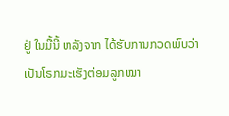ຢູ່ ໃນມື້ນີ້ ຫລັງຈາກ ໄດ້ຮັບການກວດພົບວ່າ ເປັນໂຣກມະເຮັງຕ່ອມລູກໝາ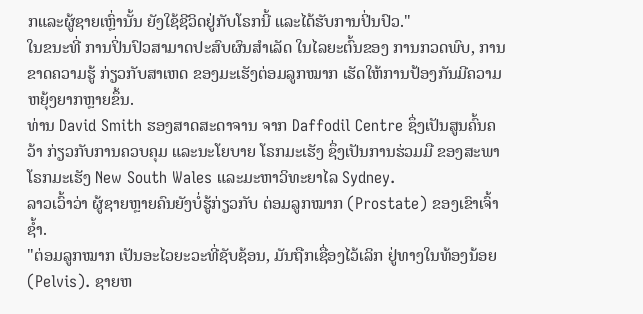ກແລະຜູ້ຊາຍເຫຼົ່ານັ້ນ ຍັງໃຊ້ຊີວິດຢູ່ກັບໂຣກນີ້ ແລະໄດ້ຮັບການປິ່ນປົວ."
ໃນຂນະທີ່ ການປິ່ນປົວສາມາດປະສົບຜົນສໍາເລັດ ໃນໄລຍະຕົ້ນຂອງ ການກວດພົບ, ການຂາດຄວາມຮູ້ ກ່ຽວກັບສາເຫດ ຂອງມະເຮັງຕ່ອມລູກໝາກ ເຮັດໃຫ້ການປ້ອງກັນມີຄວາມຫຍຸ້ງຍາກຫຼາຍຂຶ້ນ.
ທ່ານ David Smith ຮອງສາດສະດາຈານ ຈາກ Daffodil Centre ຊຶ່ງເປັນສູນຄົ້ນຄວ້າ ກ່ຽວກັບການຄວບຄຸມ ແລະນະໂຍບາຍ ໂຣກມະເຮັງ ຊຶ່ງເປັນການຮ່ວມມື ຂອງສະພາໂຣກມະເຮັງ New South Wales ແລະມະຫາວິທະຍາໄລ Sydney.
ລາວເວົ້າວ່າ ຜູ້ຊາຍຫຼາຍຄົນຍັງບໍ່ຮູ້ກ່ຽວກັບ ຕ່ອມລູກໝາກ (Prostate) ຂອງເຂົາເຈົ້າຊ້ຳ.
"ຕ່ອມລູກໝາກ ເປັນອະໄວຍະວະທີ່ຊັບຊ້ອນ, ມັນຖືກເຊື່ອງໄວ້ເລິກ ຢູ່ທາງໃນທ້ອງນ້ອຍ (Pelvis). ຊາຍຫ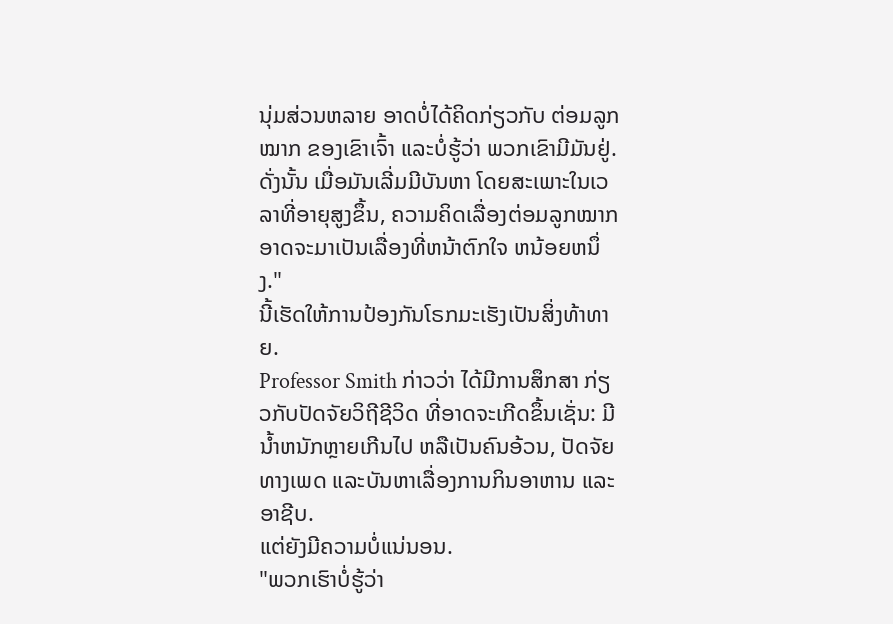ນຸ່ມສ່ວນຫລາຍ ອາດບໍ່ໄດ້ຄິດກ່ຽວກັບ ຕ່ອມລູກໝາກ ຂອງເຂົາເຈົ້າ ແລະບໍ່ຮູ້ວ່າ ພວກເຂົາມີມັນຢູ່. ດັ່ງນັ້ນ ເມື່ອມັນເລີ່ມມີບັນຫາ ໂດຍສະເພາະໃນເວລາທີ່ອາຍຸສູງຂຶ້ນ, ຄວາມຄິດເລື່ອງຕ່ອມລູກໝາກ ອາດຈະມາເປັນເລື່ອງທີ່ຫນ້າຕົກໃຈ ຫນ້ອຍຫນຶ່ງ."
ນີ້ເຮັດໃຫ້ການປ້ອງກັນໂຣກມະເຮັງເປັນສິ່ງທ້າທາຍ.
Professor Smith ກ່າວວ່າ ໄດ້ມີການສຶກສາ ກ່ຽວກັບປັດຈັຍວິຖີຊີວິດ ທີ່ອາດຈະເກີດຂຶ້ນເຊັ່ນ: ມີນ້ຳຫນັກຫຼາຍເກີນໄປ ຫລືເປັນຄົນອ້ວນ, ປັດຈັຍທາງເພດ ແລະບັນຫາເລື່ອງການກິນອາຫານ ແລະອາຊີບ.
ແຕ່ຍັງມີຄວາມບໍ່ແນ່ນອນ.
"ພວກເຮົາບໍ່ຮູ້ວ່າ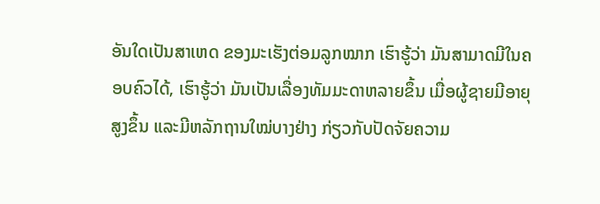ອັນໃດເປັນສາເຫດ ຂອງມະເຮັງຕ່ອມລູກໝາກ ເຮົາຮູ້ວ່າ ມັນສາມາດມີໃນຄອບຄົວໄດ້, ເຮົາຮູ້ວ່າ ມັນເປັນເລື່ອງທັມມະດາຫລາຍຂຶ້ນ ເມື່ອຜູ້ຊາຍມີອາຍຸສູງຂຶ້ນ ແລະມີຫລັກຖານໃໝ່ບາງຢ່າງ ກ່ຽວກັບປັດຈັຍຄວາມ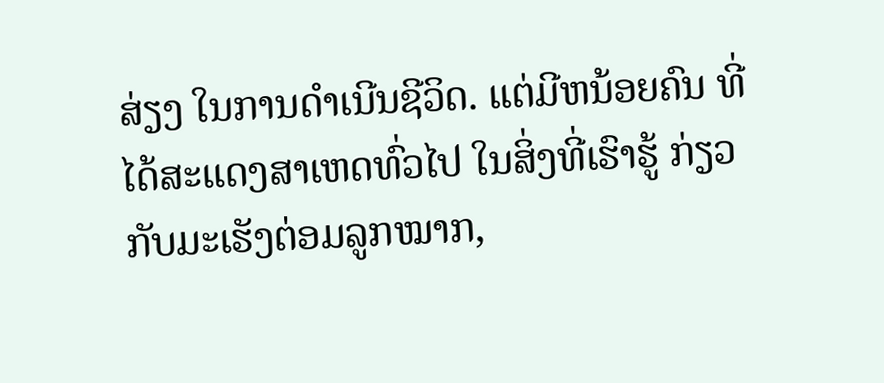ສ່ຽງ ໃນການດຳເນີນຊີວິດ. ແຕ່ມີຫນ້ອຍຄົນ ທີ່ໄດ້ສະແດງສາເຫດທົ່ວໄປ ໃນສິ່ງທີ່ເຮົາຮູ້ ກ່ຽວກັບມະເຮັງຕ່ອມລູກໝາກ,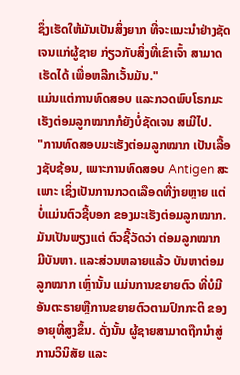ຊຶ່ງເຮັດໃຫ້ມັນເປັນສິ່ງຍາກ ທີ່ຈະແນະນຳຢ່າງຊັດເຈນແກ່ຜູ້ຊາຍ ກ່ຽວກັບສິ່ງທີ່ເຂົາເຈົ້າ ສາມາດເຮັດໄດ້ ເພື່ອຫລີກເວັ້ນມັນ."
ແມ່ນແຕ່ການທົດສອບ ແລະກວດພົບໂຣກມະເຮັງຕ່ອມລູກໝາກກໍຍັງບໍ່ຊັດເຈນ ສເມີໄປ.
"ການທົດສອບມະເຮັງຕ່ອມລູກໝາກ ເປັນເລື້ອງຊັບຊ້ອນ, ເພາະການທົດສອບ Antigen ສະເພາະ ເຊິ່ງເປັນການກວດເລືອດທີ່ງ່າຍຫຼາຍ ແຕ່ບໍ່ແມ່ນຕົວຊີ້ບອກ ຂອງມະເຮັງຕ່ອມລູກໝາກ. ມັນເປັນພຽງແຕ່ ຕົວຊີ້ວັດວ່າ ຕ່ອມລູກໝາກ ມີບັນຫາ. ແລະສ່ວນຫລາຍແລ້ວ ບັນຫາຕ່ອມລູກໝາກ ເຫຼົ່ານັ້ນ ແມ່ນການຂຍາຍຕົວ ທີ່ບໍມີອັນຕະຣາຍຫຼືການຂຍາຍຕົວຕາມປົກກະຕິ ຂອງອາຍຸທີ່ສູງຂຶ້ນ. ດັ່ງນັ້ນ ຜູ້ຊາຍສາມາດຖືກນໍາສູ່ການວິນິສັຍ ແລະ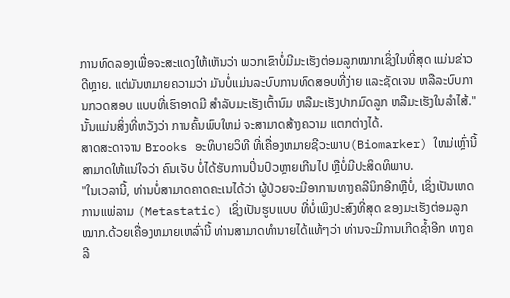ການທົດລອງເພື່ອຈະສະແດງໃຫ້ເຫັນວ່າ ພວກເຂົາບໍ່ມີມະເຮັງຕ່ອມລູກໝາກເຊິ່ງໃນທີ່ສຸດ ແມ່ນຂ່າວດີຫຼາຍ. ແຕ່ມັນຫມາຍຄວາມວ່າ ມັນບໍ່ແມ່ນລະບົບການທົດສອບທີ່ງ່າຍ ແລະຊັດເຈນ ຫລືລະບົບການກວດສອບ ແບບທີ່ເຮົາອາດມີ ສໍາລັບມະເຮັງເຕົ້ານົມ ຫລືມະເຮັງປາກມົດລູກ ຫລືມະເຮັງໃນລຳໄສ້."
ນັ້ນແມ່ນສິ່ງທີ່ຫວັງວ່າ ການຄົ້ນພົບໃຫມ່ ຈະສາມາດສ້າງຄວາມ ແຕກຕ່າງໄດ້.
ສາດສະດາຈານ Brooks ອະທິບາຍວິທີ ທີ່ເຄື່ອງຫມາຍຊີວະພາບ(Biomarker) ໃຫມ່ເຫຼົ່ານີ້ ສາມາດໃຫ້ແນ່ໃຈວ່າ ຄົນເຈັບ ບໍ່ໄດ້ຮັບການປິ່ນປົວຫຼາຍເກີນໄປ ຫຼືບໍ່ມີປະສິດທິພາບ.
"ໃນເວລານີ້, ທ່ານບໍ່ສາມາດຄາດຄະເນໄດ້ວ່າ ຜູ້ປ່ວຍຈະມີອາການທາງຄລີນິກອີກຫຼືບໍ່, ເຊິ່ງເປັນເຫດການແພ່ລາມ (Metastatic) ເຊິ່ງເປັນຮູບແບບ ທີ່ບໍ່ເພິງປະສົງທີ່ສຸດ ຂອງມະເຮັງຕ່ອມລູກໝາກ.ດ້ວຍເຄື່ອງຫມາຍເຫລົ່ານີ້ ທ່ານສາມາດທໍານາຍໄດ້ແທ້ໆວ່າ ທ່ານຈະມີການເກີດຊ້ຳອີກ ທາງຄລີ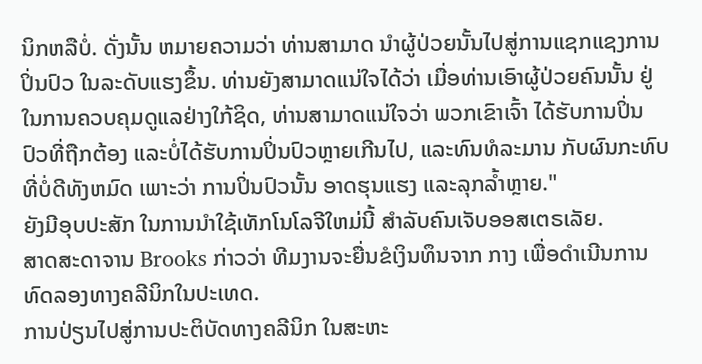ນິກຫລືບໍ່. ດັ່ງນັ້ນ ຫມາຍຄວາມວ່າ ທ່ານສາມາດ ນຳຜູ້ປ່ວຍນັ້ນໄປສູ່ການແຊກແຊງການປິ່ນປົວ ໃນລະດັບແຮງຂຶ້ນ. ທ່ານຍັງສາມາດແນ່ໃຈໄດ້ວ່າ ເມື່ອທ່ານເອົາຜູ້ປ່ວຍຄົນນັ້ນ ຢູ່ໃນການຄວບຄຸມດູແລຢ່າງໃກ້ຊິດ, ທ່ານສາມາດແນ່ໃຈວ່າ ພວກເຂົາເຈົ້າ ໄດ້ຮັບການປິ່ນປົວທີ່ຖືກຕ້ອງ ແລະບໍ່ໄດ້ຮັບການປິ່ນປົວຫຼາຍເກີນໄປ, ແລະທົນທໍລະມານ ກັບຜົນກະທົບທີ່ບໍ່ດີທັງຫມົດ ເພາະວ່າ ການປິ່ນປົວນັ້ນ ອາດຮຸນແຮງ ແລະລຸກລ້ຳຫຼາຍ."
ຍັງມີອຸບປະສັກ ໃນການນໍາໃຊ້ເທັກໂນໂລຈີໃຫມ່ນີ້ ສໍາລັບຄົນເຈັບອອສເຕຣເລັຍ.
ສາດສະດາຈານ Brooks ກ່າວວ່າ ທີມງານຈະຍື່ນຂໍເງິນທຶນຈາກ ກາງ ເພື່ອດໍາເນີນການທົດລອງທາງຄລີນິກໃນປະເທດ.
ການປ່ຽນໄປສູ່ການປະຕິບັດທາງຄລີນິກ ໃນສະຫະ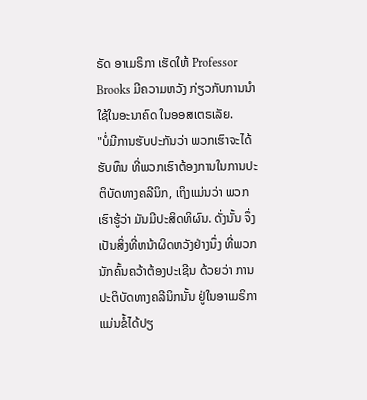ຣັດ ອາເມຣິກາ ເຮັດໃຫ້ Professor Brooks ມີຄວາມຫວັງ ກ່ຽວກັບການນໍາໃຊ້ໃນອະນາຄົດ ໃນອອສເຕຣເລັຍ.
"ບໍ່ມີການຮັບປະກັນວ່າ ພວກເຮົາຈະໄດ້ຮັບທຶນ ທີ່ພວກເຮົາຕ້ອງການໃນການປະຕິບັດທາງຄລີນິກ, ເຖິງແມ່ນວ່າ ພວກເຮົາຮູ້ວ່າ ມັນມີປະສິດທິຜົນ. ດັ່ງນັ້ນ ຈຶ່ງເປັນສິ່ງທີ່ຫນ້າຜິດຫວັງຢ່າງນຶ່ງ ທີ່ພວກນັກຄົ້ນຄວ້າຕ້ອງປະເຊີນ ດ້ວຍວ່າ ການປະຕິບັດທາງຄລີນິກນັ້ນ ຢູ່ໃນອາເມຣິກາ ແມ່ນຂໍ້ໄດ້ປຽ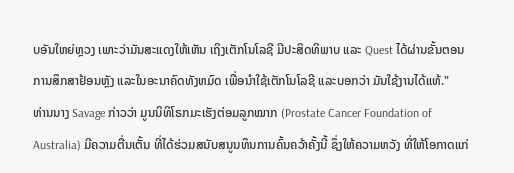ບອັນໃຫຍ່ຫຼວງ ເພາະວ່າມັນສະແດງໃຫ້ເຫັນ ເຖິງເຕັກໂນໂລຊີ ມີປະສິດທິພາບ ແລະ Quest ໄດ້ຜ່ານຂັ້ນຕອນ ການສຶກສາຢ້ອນຫຼັງ ແລະໃນອະນາຄົດທັງຫມົດ ເພື່ອນໍາໃຊ້ເຕັກໂນໂລຊີ ແລະບອກວ່າ ມັນໃຊ້ງານໄດ້ແທ້."
ທ່ານນາງ Savage ກ່າວວ່າ ມູນນິທິໂຣກມະເຮັງຕ່ອມລູກໝາກ (Prostate Cancer Foundation of Australia) ມີຄວາມຕື່ນເຕັ້ນ ທີ່ໄດ້ຮ່ວມສນັບສນູນທຶນການຄົ້ນຄວ້າຄັ້ງນີ້ ຊຶ່ງໃຫ້ຄວາມຫວັງ ທີ່ໃຫ້ໂອກາດແກ່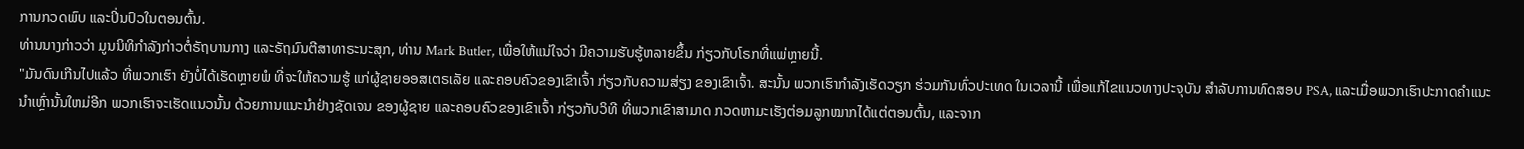ການກວດພົບ ແລະປິ່ນປົວໃນຕອນຕົ້ນ.
ທ່ານນາງກ່າວວ່າ ມູນນິທິກໍາລັງກ່າວຕໍ່ຣັຖບານກາງ ແລະຣັຖມົນຕີສາທາຣະນະສຸກ, ທ່ານ Mark Butler, ເພື່ອໃຫ້ແນ່ໃຈວ່າ ມີຄວາມຮັບຮູ້ຫລາຍຂຶ້ນ ກ່ຽວກັບໂຣກທີ່ແພ່ຫຼາຍນີ້.
"ມັນດົນເກີນໄປແລ້ວ ທີ່ພວກເຮົາ ຍັງບໍ່ໄດ້ເຮັດຫຼາຍພໍ ທີ່ຈະໃຫ້ຄວາມຮູ້ ແກ່ຜູ້ຊາຍອອສເຕຣເລັຍ ແລະຄອບຄົວຂອງເຂົາເຈົ້າ ກ່ຽວກັບຄວາມສ່ຽງ ຂອງເຂົາເຈົ້າ. ສະນັ້ນ ພວກເຮົາກໍາລັງເຮັດວຽກ ຮ່ວມກັນທົ່ວປະເທດ ໃນເວລານີ້ ເພື່ອແກ້ໄຂແນວທາງປະຈຸບັນ ສໍາລັບການທົດສອບ PSA, ແລະເມື່ອພວກເຮົາປະກາດຄໍາແນະນໍາເຫຼົ່ານັ້ນໃຫມ່ອີກ ພວກເຮົາຈະເຮັດແນວນັ້ນ ດ້ວຍການແນະນໍາຢ່າງຊັດເຈນ ຂອງຜູ້ຊາຍ ແລະຄອບຄົວຂອງເຂົາເຈົ້າ ກ່ຽວກັບວິທີ ທີ່ພວກເຂົາສາມາດ ກວດຫາມະເຮັງຕ່ອມລູກໝາກໄດ້ແຕ່ຕອນຕົ້ນ, ແລະຈາກ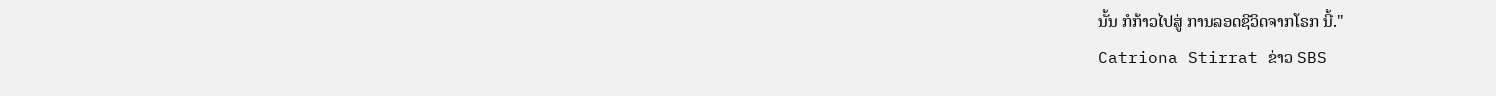ນັ້ນ ກໍກ້າວໄປສູ່ ການລອດຊີວິດຈາກໂຣກ ນີ້."
Catriona Stirrat ຂ່າວ SBS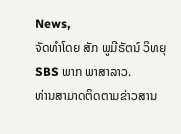News,
ຈັດທຳໂດຍ ສັກ ພູມີຣັຕນ໌ ວິທຍຸ SBS ພາກ ພາສາລາວ.
ທ່ານສາມາດຕິດຕາມຂ່າວສານ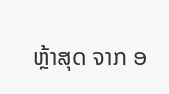ຫຼ້າສຸດ ຈາກ ອ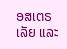ອສເຕຣເລັຍ ແລະ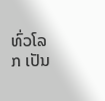ທົ່ວໂລກ ເປັນ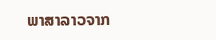ພາສາລາວຈາກ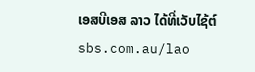ເອສບີເອສ ລາວ ໄດ້ທີ່ເວັບໄຊ້ຕ໌ sbs.com.au/lao